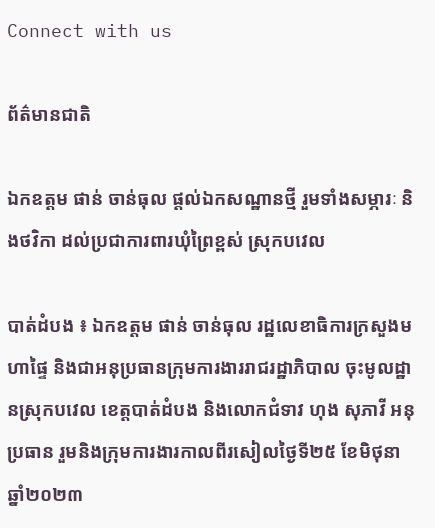Connect with us

ព័ត៌មានជាតិ

ឯកឧត្តម ផាន់ ចាន់ធុល ផ្តល់ឯកសណ្ឋានថ្មី រួមទាំងសម្ភារៈ និងថវិកា ដល់ប្រជាការពារឃុំព្រៃខ្ពស់ ស្រុកបវេល

បាត់ដំបង ៖ ឯកឧត្តម ផាន់ ចាន់ធុល រដ្ឋលេខាធិការក្រសួងមហាផ្ទៃ និងជាអនុប្រធានក្រុមការងាររាជរដ្ឋាភិបាល ចុះមូលដ្ឋានស្រុកបវេល ខេត្តបាត់ដំបង និងលោកជំទាវ ហុង សុភាវី អនុប្រធាន រួមនិងក្រុមការងារកាលពីរសៀលថ្ងៃទី២៥ ខែមិថុនា ឆ្នាំ២០២៣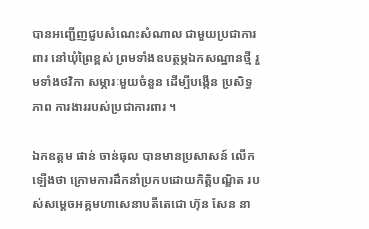បានអញ្ជើញជួបសំណេះសំណាល ជាមួយប្រជាការពារ នៅឃុំព្រៃខ្ពស់ ព្រមទាំងឧបត្ថម្ភឯកសណ្ឋានថ្មី រួមទាំងថវិកា សម្ភារៈមួយចំនួន ដើម្បីបង្កើន ប្រសិទ្ធភាព ការងាររបស់ប្រជាការពារ ។

ឯកឧត្តម ផាន់ ចាន់ធុល បានមានប្រសាសន៍ លើកឡើងថា ក្រោមការដឹកនាំប្រកបដោយកិត្តិបណ្ឌិត របស់សម្តេចអគ្គមហាសេនាបតីតេជោ ហ៊ុន សែន នា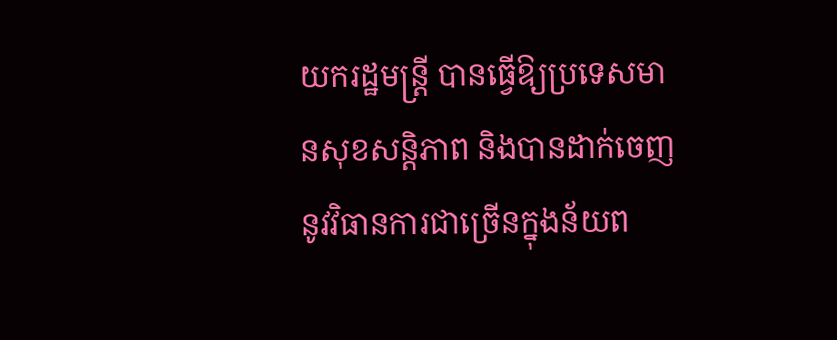យករដ្ឋមន្រ្តី បានធ្វើឱ្យប្រទេសមានសុខសន្តិភាព និងបានដាក់ចេញនូវវិធានការជាច្រើនក្នុងន័យព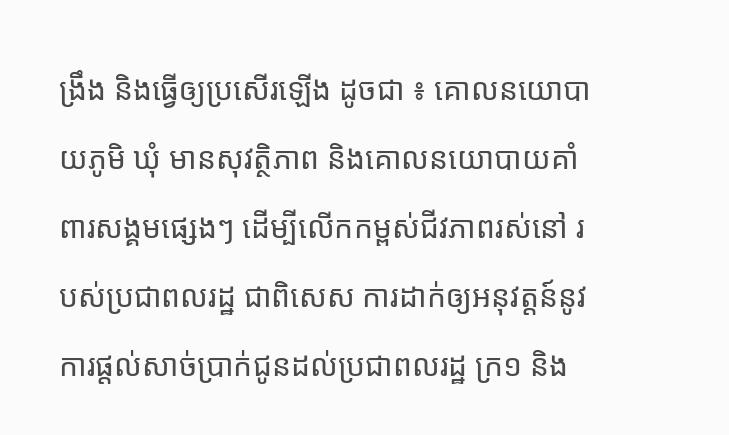ង្រឹង និងធ្វើឲ្យប្រសើរឡើង ដូចជា ៖ គោលនយោបាយភូមិ ឃុំ មានសុវត្ថិភាព និងគោលនយោបាយគាំពារសង្គមផ្សេងៗ ដើម្បីលើកកម្ពស់ជីវភាពរស់នៅ របស់ប្រជាពលរដ្ឋ ជាពិសេស ការដាក់ឲ្យអនុវត្តន៍នូវការផ្តល់សាច់ប្រាក់ជូនដល់ប្រជាពលរដ្ឋ ក្រ១ និង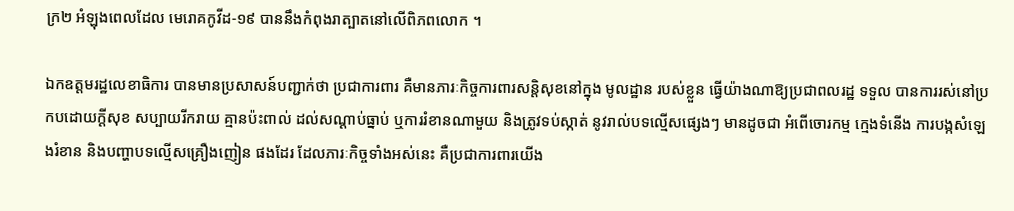ក្រ២ អំឡុងពេលដែល មេរោគកូវីដ-១៩ បាននឹងកំពុងរាត្បាតនៅលើពិភពលោក ។

ឯកឧត្តមរដ្ឋលេខាធិការ បានមានប្រសាសន៍បញ្ជាក់ថា ប្រជាការពារ គឺមានភារៈកិច្ចការពារសន្តិសុខនៅក្នុង មូលដ្ឋាន របស់ខ្លួន ធ្វើយ៉ាងណាឱ្យប្រជាពលរដ្ឋ ទទួល បានការរស់នៅប្រកបដោយក្តីសុខ សប្បាយរីករាយ គ្មានប៉ះពាល់ ដល់សណ្តាប់ធ្នាប់ ឬការរំខានណាមួយ និងត្រូវទប់ស្កាត់ នូវរាល់បទល្មើសផ្សេងៗ មានដូចជា អំពើចោរកម្ម ក្មេងទំនើង ការបង្កសំឡេងរំខាន និងបញ្ហាបទល្មើសគ្រឿងញៀន ផងដែរ ដែលភារៈកិច្ចទាំងអស់នេះ គឺប្រជាការពារយើង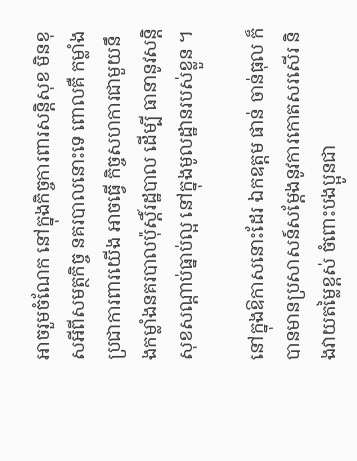អាចរួមចំណែក នៅក្នុងកិច្ចការពារសន្តិសុខ មិនខុសអីពីសមត្ថកិច្ច នគរបាលនោះទេ ពោលគឺ កម្លាំងប្រជាការពារយើង អាចធ្វើ កិច្ចសហការជាមួយនឹងកម្លាំងនគរបាលប៉ុស្តិ៍រដ្ឋបាល ដើម្បី ធានានូវសន្តិសុខសណ្ដាប់ធ្នាប់ល្អ នៅក្នុងមូលដ្ឋានរបស់ខ្លួន ។

នៅក្នុងឱកាសនោះដែរ ឯកឧត្តម ផាន់ ចាន់ធុល ក៏បានមានប្រសាសន៍សម្តែងនូវការកោតសរសើរ និងវាយតម្លៃខ្ពស់ ចំពោះបងប្អូនជា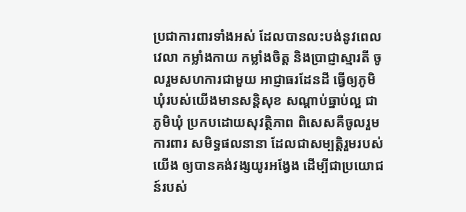ប្រជាការពារទាំងអស់ ដែលបានលះបង់នូវពេលវេលា កម្លាំងកាយ កម្លាំងចិត្ត និងប្រាជ្ញាស្មារតី ចូលរួមសហការជាមួយ អាជ្ញាធរដែនដី ធ្វើឲ្យភូមិឃុំរបស់យើងមានសន្តិសុខ សណ្តាប់ធ្នាប់ល្អ ជាភូមិឃុំ ប្រកបដោយសុវត្ថិភាព ពិសេសគឺចូលរួម ការពារ សមិទ្ធផលនានា ដែលជាសម្បត្តិរួមរបស់យើង ឲ្យបានគង់វង្សយូរអង្វែង ដើម្បីជាប្រយោជន៍របស់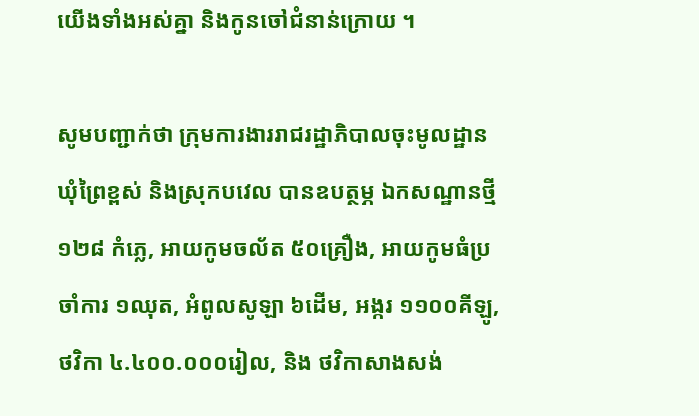យើងទាំងអស់គ្នា និងកូនចៅជំនាន់ក្រោយ ។

សូមបញ្ជាក់ថា ក្រុមការងាររាជរដ្ឋាភិបាលចុះមូលដ្ឋានឃុំព្រៃខ្ពស់ និងស្រុកបវេល បានឧបត្ថម្ភ ឯកសណ្ឋានថ្មី ១២៨ កំភ្លេ, អាយកូមចល័ត ៥០គ្រឿង, អាយកូមធំប្រចាំការ ១ឈុត, អំពូលសូឡា ៦ដើម, អង្ករ ១១០០គីឡូ, ថវិកា ៤.៤០០.០០០រៀល, និង ថវិកាសាងសង់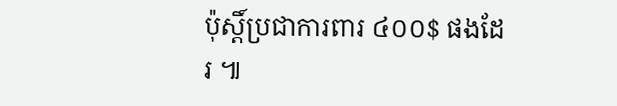ប៉ុស្តិ៍ប្រជាការពារ ៤០០$ ផងដែរ ៕